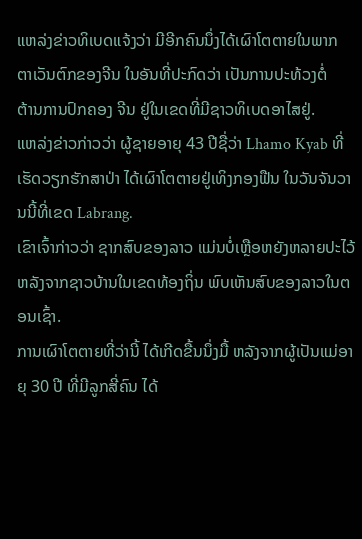ແຫລ່ງຂ່າວທິເບດແຈ້ງວ່າ ມີອີກຄົນນຶ່ງໄດ້ເຜົາໂຕຕາຍໃນພາກ
ຕາເວັນຕົກຂອງຈີນ ໃນອັນທີ່ປະກົດວ່າ ເປັນການປະທ້ວງຕໍ່
ຕ້ານການປົກຄອງ ຈີນ ຢູ່ໃນເຂດທີ່ມີຊາວທິເບດອາໄສຢູ່.
ແຫລ່ງຂ່າວກ່າວວ່າ ຜູ້ຊາຍອາຍຸ 43 ປີຊື່ວ່າ Lhamo Kyab ທີ່ເຮັດວຽກຮັກສາປ່າ ໄດ້ເຜົາໂຕຕາຍຢູ່ເທິງກອງຟືນ ໃນວັນຈັນວານນີ້ທີ່ເຂດ Labrang.
ເຂົາເຈົ້າກ່າວວ່າ ຊາກສົບຂອງລາວ ແມ່ນບໍ່ເຫຼືອຫຍັງຫລາຍປະໄວ້ ຫລັງຈາກຊາວບ້ານໃນເຂດທ້ອງຖິ່ນ ພົບເຫັນສົບຂອງລາວໃນຕອນເຊົ້າ.
ການເຜົາໂຕຕາຍທີ່ວ່ານີ້ ໄດ້ເກີດຂື້ນນຶ່ງມື້ ຫລັງຈາກຜູ້ເປັນແມ່ອາຍຸ 30 ປີ ທີ່ມີລູກສີ່ຄົນ ໄດ້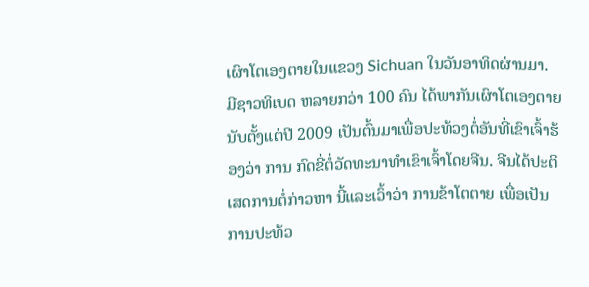ເຜົາໂຕເອງຕາຍໃນແຂວງ Sichuan ໃນວັນອາທິດຜ່ານມາ.
ມີຊາວທິເບດ ຫລາຍກວ່າ 100 ຄົນ ໄດ້ພາກັນເຜົາໂຕເອງຕາຍ ນັບຕັ້ງແຕ່ປີ 2009 ເປັນຕົ້ນມາເພື່ອປະທ້ວງຕໍ່ອັນທີ່ເຂົາເຈົ້າຮ້ອງວ່າ ການ ກົດຂີ່ຕໍ່ວັດທະນາທໍາເຂົາເຈົ້າໂດຍຈີນ. ຈີນໄດ້ປະຕິເສດການຕໍ່ກ່າວຫາ ນີ້ແລະເວົ້າວ່າ ການຂ້າໂຕຕາຍ ເພື່ອເປັນການປະທ້ວ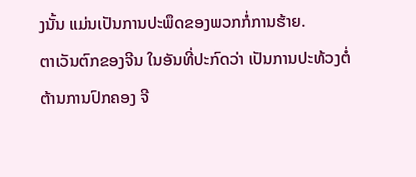ງນັ້ນ ແມ່ນເປັນການປະພຶດຂອງພວກກໍ່ການຮ້າຍ.
ຕາເວັນຕົກຂອງຈີນ ໃນອັນທີ່ປະກົດວ່າ ເປັນການປະທ້ວງຕໍ່
ຕ້ານການປົກຄອງ ຈີ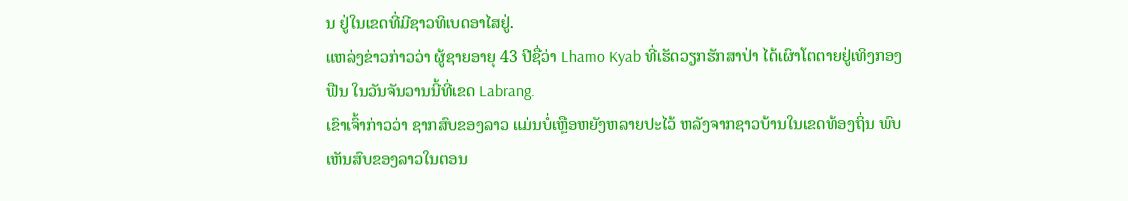ນ ຢູ່ໃນເຂດທີ່ມີຊາວທິເບດອາໄສຢູ່.
ແຫລ່ງຂ່າວກ່າວວ່າ ຜູ້ຊາຍອາຍຸ 43 ປີຊື່ວ່າ Lhamo Kyab ທີ່ເຮັດວຽກຮັກສາປ່າ ໄດ້ເຜົາໂຕຕາຍຢູ່ເທິງກອງຟືນ ໃນວັນຈັນວານນີ້ທີ່ເຂດ Labrang.
ເຂົາເຈົ້າກ່າວວ່າ ຊາກສົບຂອງລາວ ແມ່ນບໍ່ເຫຼືອຫຍັງຫລາຍປະໄວ້ ຫລັງຈາກຊາວບ້ານໃນເຂດທ້ອງຖິ່ນ ພົບເຫັນສົບຂອງລາວໃນຕອນ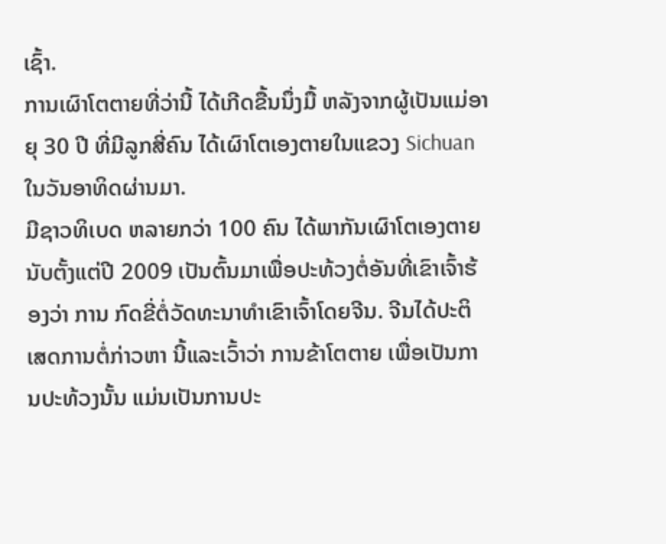ເຊົ້າ.
ການເຜົາໂຕຕາຍທີ່ວ່ານີ້ ໄດ້ເກີດຂື້ນນຶ່ງມື້ ຫລັງຈາກຜູ້ເປັນແມ່ອາຍຸ 30 ປີ ທີ່ມີລູກສີ່ຄົນ ໄດ້ເຜົາໂຕເອງຕາຍໃນແຂວງ Sichuan ໃນວັນອາທິດຜ່ານມາ.
ມີຊາວທິເບດ ຫລາຍກວ່າ 100 ຄົນ ໄດ້ພາກັນເຜົາໂຕເອງຕາຍ ນັບຕັ້ງແຕ່ປີ 2009 ເປັນຕົ້ນມາເພື່ອປະທ້ວງຕໍ່ອັນທີ່ເຂົາເຈົ້າຮ້ອງວ່າ ການ ກົດຂີ່ຕໍ່ວັດທະນາທໍາເຂົາເຈົ້າໂດຍຈີນ. ຈີນໄດ້ປະຕິເສດການຕໍ່ກ່າວຫາ ນີ້ແລະເວົ້າວ່າ ການຂ້າໂຕຕາຍ ເພື່ອເປັນການປະທ້ວງນັ້ນ ແມ່ນເປັນການປະ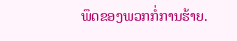ພຶດຂອງພວກກໍ່ການຮ້າຍ.